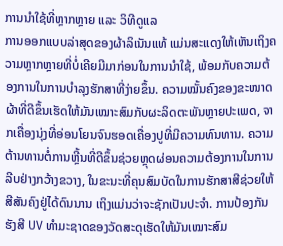ການນຳໃຊ້ທີ່ຫຼາກຫຼາຍ ແລະ ວິທີດູແລ
ການອອກແບບລ່າສຸດຂອງຜ້າລິເນັນແທ້ ແມ່ນສະແດງໃຫ້ເຫັນເຖິງຄວາມຫຼາກຫຼາຍທີ່ບໍ່ເຄີຍມີມາກ່ອນໃນການນຳໃຊ້, ພ້ອມກັບຄວາມຕ້ອງການໃນການບຳລຸງຮັກສາທີ່ງ່າຍຂຶ້ນ. ຄວາມໝັ້ນຄົງຂອງຂະໜາດຜ້າທີ່ດີຂຶ້ນເຮັດໃຫ້ມັນເໝາະສົມກັບຜະລິດຕະພັນຫຼາຍປະເພດ, ຈາກເຄື່ອງນຸ່ງທີ່ອ່ອນໂຍນຈົນຮອດເຄື່ອງປູທີ່ມີຄວາມທົນທານ. ຄວາມຕ້ານທານຕໍ່ການຫຼີ້ນທີ່ດີຂຶ້ນຊ່ວຍຫຼຸດຜ່ອນຄວາມຕ້ອງການໃນການລີບຢ່າງກວ້າງຂວາງ, ໃນຂະນະທີ່ຄຸນສົມບັດໃນການຮັກສາສີຊ່ວຍໃຫ້ສີສັນຄົງຢູ່ໄດ້ດົນນານ ເຖິງແມ່ນວ່າຈະຊັກເປັນປະຈຳ. ການປ້ອງກັນຮັງສີ UV ທຳມະຊາດຂອງວັດສະດຸເຮັດໃຫ້ມັນເໝາະສົມ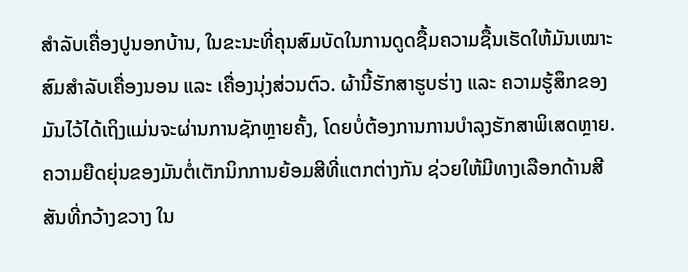ສຳລັບເຄື່ອງປູນອກບ້ານ, ໃນຂະນະທີ່ຄຸນສົມບັດໃນການດູດຊື້ມຄວາມຊື້ນເຮັດໃຫ້ມັນເໝາະສົມສຳລັບເຄື່ອງນອນ ແລະ ເຄື່ອງນຸ່ງສ່ວນຕົວ. ຜ້ານີ້ຮັກສາຮູບຮ່າງ ແລະ ຄວາມຮູ້ສຶກຂອງມັນໄວ້ໄດ້ເຖິງແມ່ນຈະຜ່ານການຊັກຫຼາຍຄັ້ງ, ໂດຍບໍ່ຕ້ອງການການບຳລຸງຮັກສາພິເສດຫຼາຍ. ຄວາມຍືດຍຸ່ນຂອງມັນຕໍ່ເຕັກນິກການຍ້ອມສີທີ່ແຕກຕ່າງກັນ ຊ່ວຍໃຫ້ມີທາງເລືອກດ້ານສີສັນທີ່ກວ້າງຂວາງ ໃນ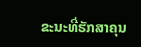ຂະນະທີ່ຮັກສາຄຸນ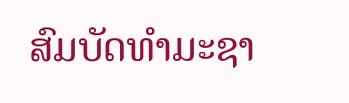ສົມບັດທຳມະຊາ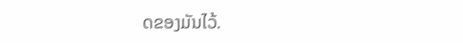ດຂອງມັນໄວ້.